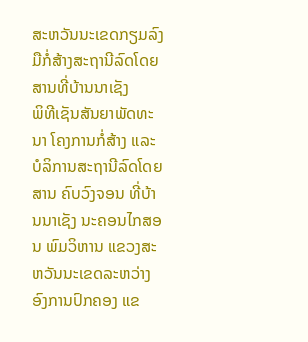ສະຫວັນນະເຂດກຽມລົງມືກໍ່ສ້າງສະຖານີລົດໂດຍສານທີ່ບ້ານນາເຊັງ
ພິທີເຊັນສັນຍາພັດທະນາ ໂຄງການກໍ່ສ້າງ ແລະ ບໍລິການສະຖານີລົດໂດຍສານ ຄົບວົງຈອນ ທີ່ບ້ານນາເຊັງ ນະຄອນໄກສອນ ພົມວິຫານ ແຂວງສະຫວັນນະເຂດລະຫວ່າງອົງການປົກຄອງ ແຂ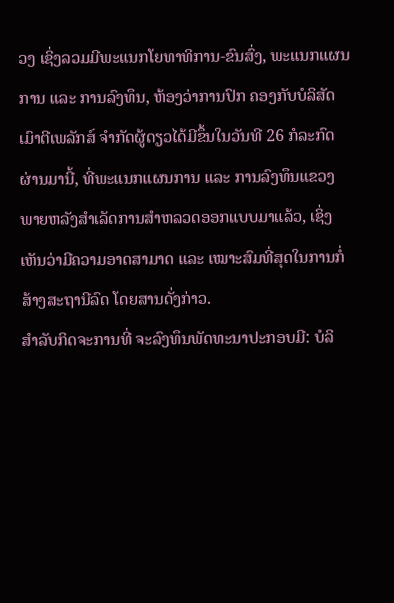ວງ ເຊິ່ງລວມມີພະແນກໂຍທາທິການ-ຂົນສົ່ງ, ພະແນກແຜນການ ແລະ ການລົງທຶນ, ຫ້ອງວ່າການປົກ ຄອງກັບບໍລິສັດເມົາຕີເພລັກສ໌ ຈຳກັດຜູ້ດຽວໄດ້ມີຂຶ້ນໃນວັນທີ 26 ກໍລະກົດຜ່ານມານີ້, ທີ່ພະແນກແຜນການ ແລະ ການລົງທຶນແຂວງພາຍຫລັງສຳເລັດການສຳຫລວດອອກແບບມາແລ້ວ, ເຊິ່ງເຫັນວ່າມີຄວາມອາດສາມາດ ແລະ ເໝາະສົມທີ່ສຸດໃນການກໍ່ສ້າງສະຖານີລົດ ໂດຍສານດັ່ງກ່າວ.
ສຳລັບກິດຈະການທີ່ ຈະລົງທຶນພັດທະນາປະກອບມີ: ບໍລິ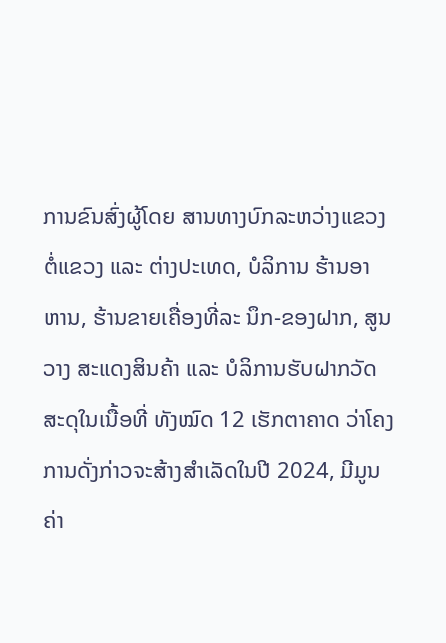ການຂົນສົ່ງຜູ້ໂດຍ ສານທາງບົກລະຫວ່າງແຂວງຕໍ່ແຂວງ ແລະ ຕ່າງປະເທດ, ບໍລິການ ຮ້ານອາ ຫານ, ຮ້ານຂາຍເຄື່ອງທີ່ລະ ນຶກ-ຂອງຝາກ, ສູນວາງ ສະແດງສິນຄ້າ ແລະ ບໍລິການຮັບຝາກວັດສະດຸໃນເນື້ອທີ່ ທັງໝົດ 12 ເຮັກຕາຄາດ ວ່າໂຄງການດັ່ງກ່າວຈະສ້າງສຳເລັດໃນປີ 2024, ມີມູນ ຄ່າ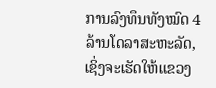ການລົງທຶນທັງໝົດ 4 ລ້ານໂດລາສະຫະລັດ, ເຊິ່ງຈະເຮັດໃຫ້ແຂວງ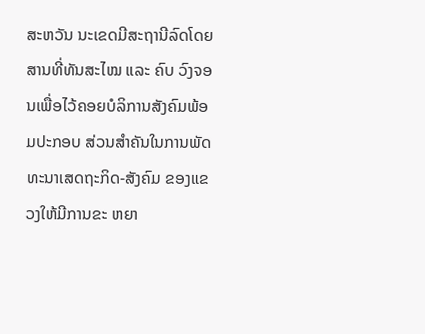ສະຫວັນ ນະເຂດມີສະຖານີລົດໂດຍ ສານທີ່ທັນສະໄໝ ແລະ ຄົບ ວົງຈອນເພື່ອໄວ້ຄອຍບໍລິການສັງຄົມພ້ອມປະກອບ ສ່ວນສຳຄັນໃນການພັດທະນາເສດຖະກິດ-ສັງຄົມ ຂອງແຂວງໃຫ້ມີການຂະ ຫຍາ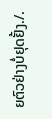ຍຕົວຢ່າງບໍ່ຢຸດຢັ້ງ./.